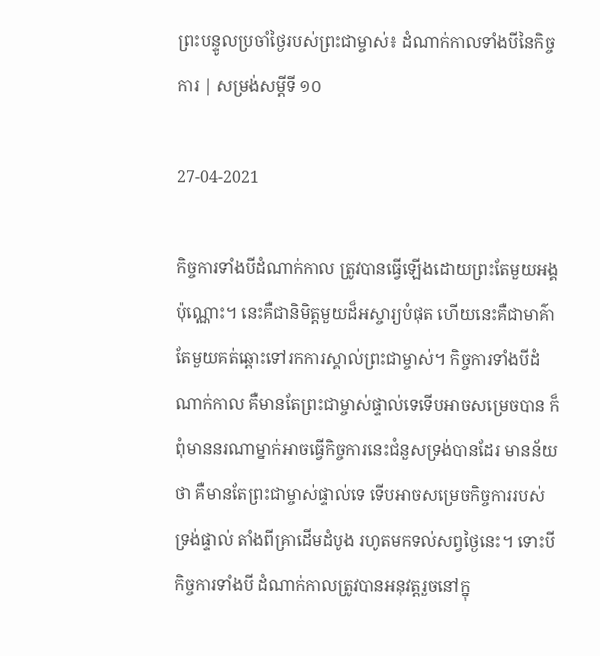ព្រះបន្ទូលប្រចាំថ្ងៃរបស់ព្រះជាម្ចាស់៖ ដំណាក់កាលទាំងបីនៃកិច្ចការ | សម្រង់សម្ដីទី ១០

27-04-2021

កិច្ចការទាំងបីដំណាក់កាល ត្រូវបានធ្វើឡើងដោយព្រះតែមួយអង្គប៉ុណ្ណោះ។ នេះគឺជានិមិត្តមួយដ៏អស្ចារ្យបំផុត ហើយនេះគឺជាមាគ៌ាតែមួយគត់ឆ្ពោះទៅរកការស្គាល់ព្រះជាម្ចាស់។ កិច្ចការទាំងបីដំណាក់កាល គឺមានតែព្រះជាម្ចាស់ផ្ទាល់ទេទើបអាចសម្រេចបាន ក៏ពុំមាននរណាម្នាក់អាចធ្វើកិច្ចការនេះជំនួសទ្រង់បានដែរ មានន័យថា គឺមានតែព្រះជាម្ចាស់ផ្ទាល់ទេ ទើបអាចសម្រេចកិច្ចការរបស់ទ្រង់ផ្ទាល់ តាំងពីគ្រាដើមដំបូង រហូតមកទល់សព្វថ្ងៃនេះ។ ទោះបីកិច្ចការទាំងបី ដំណាក់កាលត្រូវបានអនុវត្តរួចនៅក្នុ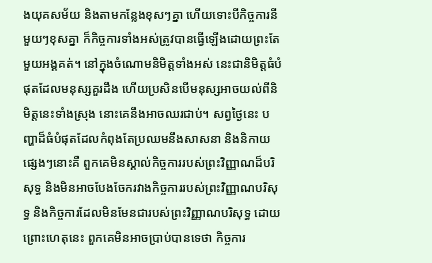ងយុគសម័យ និងតាមកន្លែងខុសៗគ្នា ហើយទោះបីកិច្ចការនីមួយៗខុសគ្នា ក៏កិច្ចការទាំងអស់ត្រូវបានធ្វើឡើងដោយព្រះតែមួយអង្គគត់។ នៅក្នុងចំណោមនិមិត្តទាំងអស់ នេះជានិមិត្តធំបំផុតដែលមនុស្សគួរដឹង ហើយប្រសិនបើមនុស្សអាចយល់ពីនិមិត្តនេះទាំងស្រុង នោះគេនឹងអាចឈរជាប់។ សព្វថ្ងៃនេះ បញ្ហាដ៏ធំបំផុតដែលកំពុងតែប្រឈមនឹងសាសនា និងនិកាយផ្សេងៗនោះគឺ ពួកគេមិនស្គាល់កិច្ចការរបស់ព្រះវិញ្ញាណដ៏បរិសុទ្ធ និងមិនអាចបែងចែករវាងកិច្ចការរបស់ព្រះវិញ្ញាណបរិសុទ្ធ និងកិច្ចការដែលមិនមែនជារបស់ព្រះវិញ្ញាណបរិសុទ្ធ ដោយព្រោះហេតុនេះ ពួកគេមិនអាចប្រាប់បានទេថា កិច្ចការ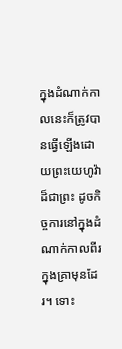ក្នុងដំណាក់កាលនេះក៏ត្រូវបានធ្វើឡើងដោយព្រះយេហូវ៉ាដ៏ជាព្រះ ដូចកិច្ចការនៅក្នុងដំណាក់កាលពីរក្នុងគ្រាមុនដែរ។ ទោះ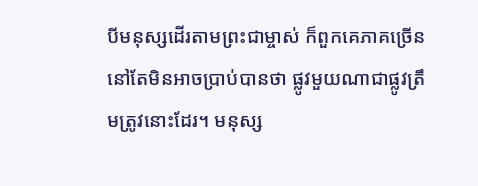បីមនុស្សដើរតាមព្រះជាម្ចាស់ ក៏ពួកគេភាគច្រើន នៅតែមិនអាចប្រាប់បានថា ផ្លូវមួយណាជាផ្លូវត្រឹមត្រូវនោះដែរ។ មនុស្ស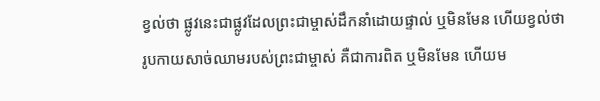ខ្វល់ថា ផ្លូវនេះជាផ្លូវដែលព្រះជាម្ចាស់ដឹកនាំដោយផ្ទាល់ ឬមិនមែន ហើយខ្វល់ថា រូបកាយសាច់ឈាមរបស់ព្រះជាម្ចាស់ គឺជាការពិត ឬមិនមែន ហើយម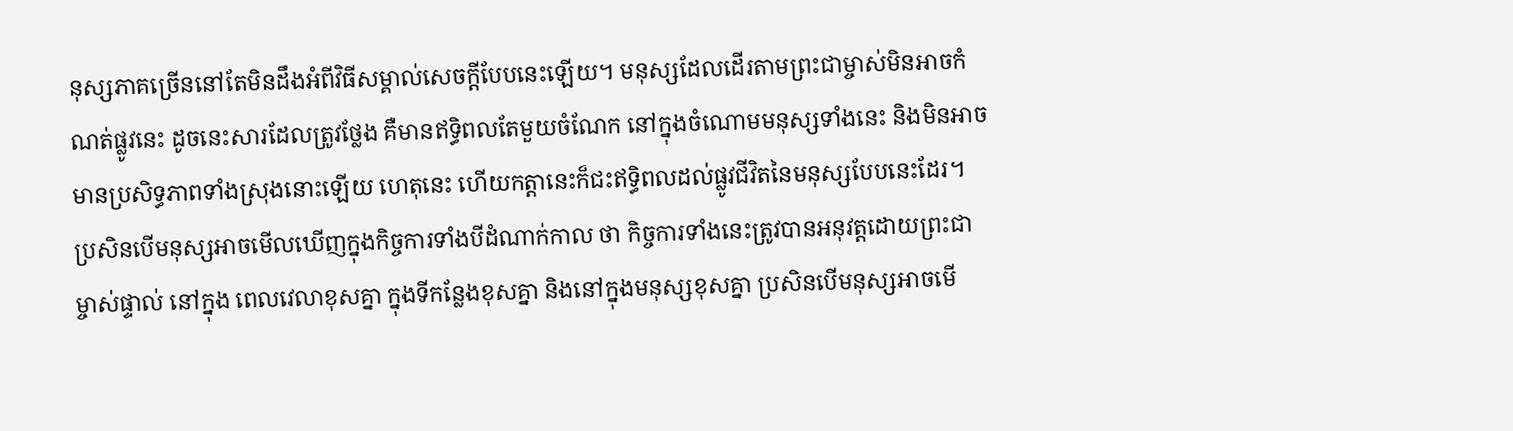នុស្សភាគច្រើននៅតែមិនដឹងអំពីវិធីសម្គាល់សេចក្ដីបែបនេះឡើយ។ មនុស្សដែលដើរតាមព្រះជាម្ចាស់មិនអាចកំណត់ផ្លូវនេះ ដូចនេះសារដែលត្រូវថ្លែង គឺមានឥទ្ធិពលតែមួយចំណែក នៅក្នុងចំណោមមនុស្សទាំងនេះ និងមិនអាចមានប្រសិទ្ធភាពទាំងស្រុងនោះឡើយ ហេតុនេះ ហើយកត្តានេះក៏ជះឥទ្ធិពលដល់ផ្លូវជីវិតនៃមនុស្សបែបនេះដែរ។ ប្រសិនបើមនុស្សអាចមើលឃើញក្នុងកិច្ចការទាំងបីដំណាក់កាល ថា កិច្ចការទាំងនេះត្រូវបានអនុវត្តដោយព្រះជាម្ចាស់ផ្ទាល់ នៅក្នុង ពេលវេលាខុសគ្នា ក្នុងទីកន្លែងខុសគ្នា និងនៅក្នុងមនុស្សខុសគ្នា ប្រសិនបើមនុស្សអាចមើ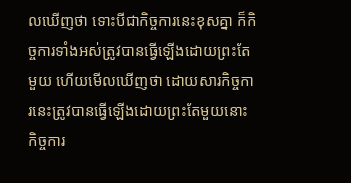លឃើញថា ទោះបីជាកិច្ចការនេះខុសគ្នា ក៏កិច្ចការទាំងអស់ត្រូវបានធ្វើឡើងដោយព្រះតែមួយ ហើយមើលឃើញថា ដោយសារកិច្ចការនេះត្រូវបានធ្វើឡើងដោយព្រះតែមួយនោះ កិច្ចការ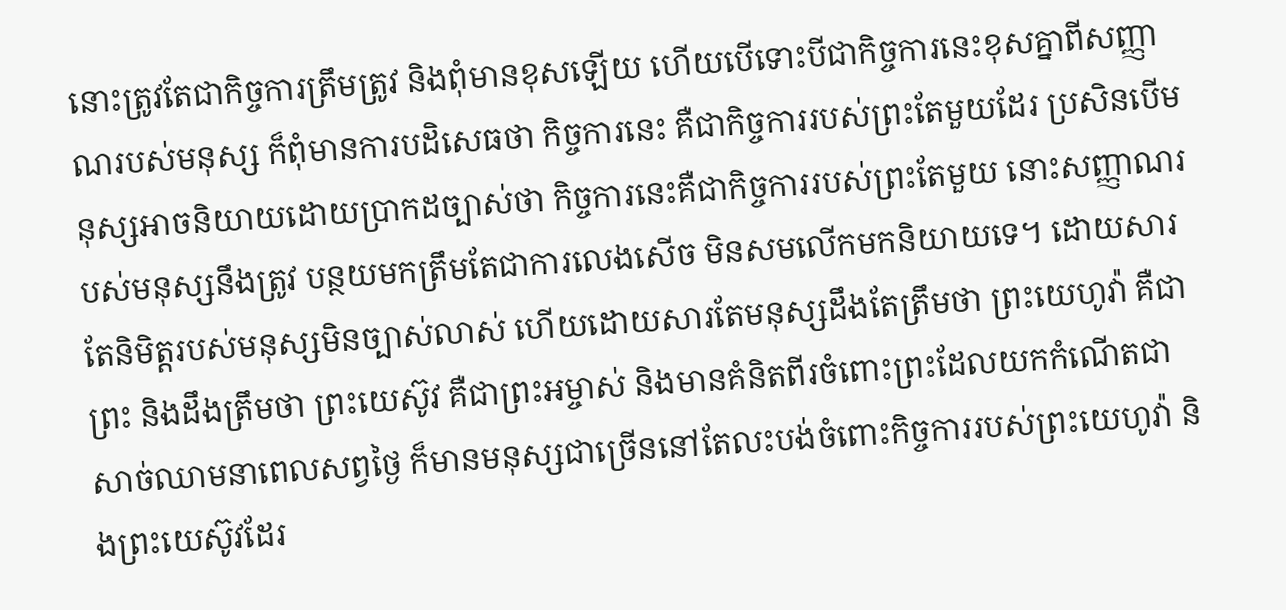នោះត្រូវតែជាកិច្ចការត្រឹមត្រូវ និងពុំមានខុសឡើយ ហើយបើទោះបីជាកិច្ចការនេះខុសគ្នាពីសញ្ញាណរបស់មនុស្ស ក៏ពុំមានការបដិសេធថា កិច្ចការនេះ គឺជាកិច្ចការរបស់ព្រះតែមួយដែរ ប្រសិនបើមនុស្សអាចនិយាយដោយប្រាកដច្បាស់ថា កិច្ចការនេះគឺជាកិច្ចការរបស់ព្រះតែមួយ នោះសញ្ញាណរបស់មនុស្សនឹងត្រូវ បន្ថយមកត្រឹមតែជាការលេងសើច មិនសមលើកមកនិយាយទេ។ ដោយសារតែនិមិត្តរបស់មនុស្សមិនច្បាស់លាស់ ហើយដោយសារតែមនុស្សដឹងតែត្រឹមថា ព្រះយេហូវ៉ា គឺជាព្រះ និងដឹងត្រឹមថា ព្រះយេស៊ូវ គឺជាព្រះអម្ចាស់ និងមានគំនិតពីរចំពោះព្រះដែលយកកំណើតជាសាច់ឈាមនាពេលសព្វថ្ងៃ ក៏មានមនុស្សជាច្រើននៅតែលះបង់ចំពោះកិច្ចការរបស់ព្រះយេហូវ៉ា និងព្រះយេស៊ូវដែរ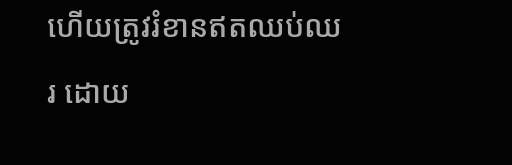ហើយត្រូវរំខានឥតឈប់ឈរ ដោយ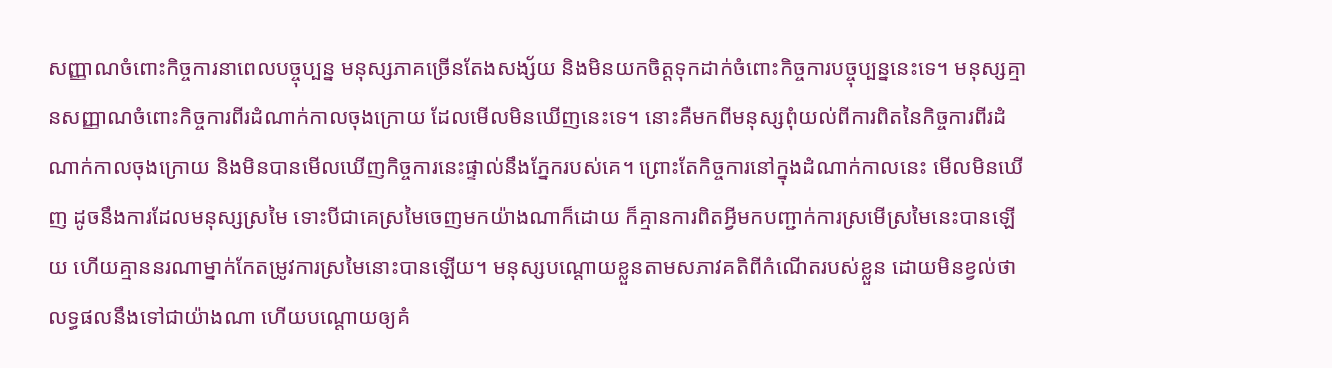សញ្ញាណចំពោះកិច្ចការនាពេលបច្ចុប្បន្ន មនុស្សភាគច្រើនតែងសង្ស័យ និងមិនយកចិត្តទុកដាក់ចំពោះកិច្ចការបច្ចុប្បន្ននេះទេ។ មនុស្សគ្មានសញ្ញាណចំពោះកិច្ចការពីរដំណាក់កាលចុងក្រោយ ដែលមើលមិនឃើញនេះទេ។ នោះគឺមកពីមនុស្សពុំយល់ពីការពិតនៃកិច្ចការពីរដំណាក់កាលចុងក្រោយ និងមិនបានមើលឃើញកិច្ចការនេះផ្ទាល់នឹងភ្នែករបស់គេ។ ព្រោះតែកិច្ចការនៅក្នុងដំណាក់កាលនេះ មើលមិនឃើញ ដូចនឹងការដែលមនុស្សស្រមៃ ទោះបីជាគេស្រមៃចេញមកយ៉ាងណាក៏ដោយ ក៏គ្មានការពិតអ្វីមកបញ្ជាក់ការស្រមើស្រមៃនេះបានឡើយ ហើយគ្មាននរណាម្នាក់កែតម្រូវការស្រមៃនោះបានឡើយ។ មនុស្សបណ្ដោយខ្លួនតាមសភាវគតិពីកំណើតរបស់ខ្លួន ដោយមិនខ្វល់ថាលទ្ធផលនឹងទៅជាយ៉ាងណា ហើយបណ្ដោយឲ្យគំ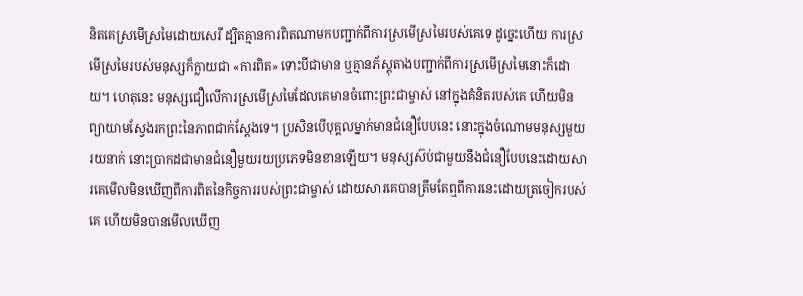និតគេស្រមើស្រមៃដោយសេរី ដ្បិតគ្មានការពិតណាមកបញ្ជាក់ពីការស្រមើស្រមៃរបស់គេទេ ដូច្នេះហើយ ការស្រមើស្រមៃរបស់មនុស្សក៏ក្លាយជា «ការពិត» ទោះបីជាមាន ឬគ្មានភ័ស្តុតាងបញ្ជាក់ពីការស្រមើស្រមៃនោះក៏ដោយ។ ហេតុនេះ មនុស្សជឿលើការស្រមើស្រមៃដែលគេមានចំពោះព្រះជាម្ចាស់ នៅក្នុងគំនិតរបស់គេ ហើយមិនព្យាយាមស្វែងរកព្រះនៃភាពជាក់ស្ដែងទេ។ ប្រសិនបើបុគ្គលម្នាក់មានជំនឿបែបនេះ នោះក្នុងចំណោមមនុស្សមួយរយនាក់ នោះប្រាកដជាមានជំនឿមួយរយប្រភេទមិនខានឡើយ។ មនុស្សស៊ប់ជាមួយនឹងជំនឿបែបនេះដោយសារគេមើលមិនឃើញពីការពិតនៃកិច្ចការរបស់ព្រះជាម្ចាស់ ដោយសារគេបានត្រឹមតែឮពីការនេះដោយត្រចៀករបស់គេ ហើយមិនបានមើលឃើញ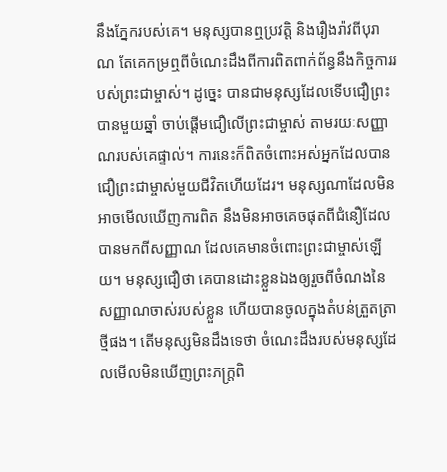នឹងភ្នែករបស់គេ។ មនុស្សបានឮប្រវត្តិ និងរឿងរ៉ាវពីបុរាណ តែគេកម្រឮពីចំណេះដឹងពីការពិតពាក់ព័ន្ធនឹងកិច្ចការរបស់ព្រះជាម្ចាស់។ ដូច្នេះ បានជាមនុស្សដែលទើបជឿព្រះបានមួយឆ្នាំ ចាប់ផ្ដើមជឿលើព្រះជាម្ចាស់ តាមរយៈសញ្ញាណរបស់គេផ្ទាល់។ ការនេះក៏ពិតចំពោះអស់អ្នកដែលបានជឿព្រះជាម្ចាស់មួយជីវិតហើយដែរ។ មនុស្សណាដែលមិនអាចមើលឃើញការពិត នឹងមិនអាចគេចផុតពីជំនឿដែលបានមកពីសញ្ញាណ ដែលគេមានចំពោះព្រះជាម្ចាស់ឡើយ។ មនុស្សជឿថា គេបានដោះខ្លួនឯងឲ្យរួចពីចំណងនៃសញ្ញាណចាស់របស់ខ្លួន ហើយបានចូលក្នុងតំបន់ត្រួតត្រាថ្មីផង។ តើមនុស្សមិនដឹងទេថា ចំណេះដឹងរបស់មនុស្សដែលមើលមិនឃើញព្រះភក្ត្រពិ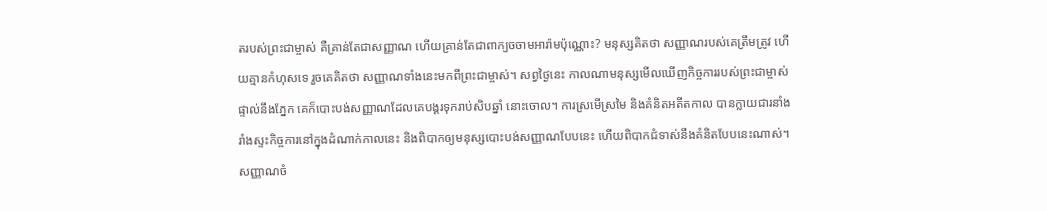តរបស់ព្រះជាម្ចាស់ គឺគ្រាន់តែជាសញ្ញាណ ហើយគ្រាន់តែជាពាក្យចចាមអារ៉ាមប៉ុណ្ណោះ? មនុស្សគិតថា សញ្ញាណរបស់គេត្រឹមត្រូវ ហើយគ្មានកំហុសទេ រួចគេគិតថា សញ្ញាណទាំងនេះមកពីព្រះជាម្ចាស់។ សព្វថ្ងៃនេះ កាលណាមនុស្សមើលឃើញកិច្ចការរបស់ព្រះជាម្ចាស់ផ្ទាល់នឹងភ្នែក គេក៏បោះបង់សញ្ញាណដែលគេបង្គរទុករាប់សិបឆ្នាំ នោះចោល។ ការស្រមើស្រមៃ និងគំនិតអតីតកាល បានក្លាយជារនាំងរាំងស្ទះកិច្ចការនៅក្នុងដំណាក់កាលនេះ និងពិបាកឲ្យមនុស្សបោះបង់សញ្ញាណបែបនេះ ហើយពិបាកជំទាស់នឹងគំនិតបែបនេះណាស់។ សញ្ញាណចំ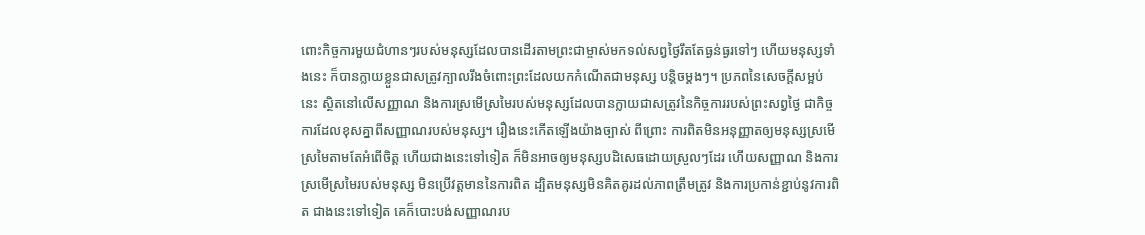ពោះកិច្ចការមួយជំហានៗរបស់មនុស្សដែលបានដើរតាមព្រះជាម្ចាស់មកទល់សព្វថ្ងៃរឹតតែធ្ងន់ធ្ងរទៅៗ ហើយមនុស្សទាំងនេះ ក៏បានក្លាយខ្លួនជាសត្រូវក្បាលរឹងចំពោះព្រះដែលយកកំណើតជាមនុស្ស បន្តិចម្ដងៗ។ ប្រភពនៃសេចក្ដីសម្អប់នេះ ស្ថិតនៅលើសញ្ញាណ និងការស្រមើស្រមៃរបស់មនុស្សដែលបានក្លាយជាសត្រូវនៃកិច្ចការរបស់ព្រះសព្វថ្ងៃ ជាកិច្ចការដែលខុសគ្នាពីសញ្ញាណរបស់មនុស្ស។ រឿងនេះកើតឡើងយ៉ាងច្បាស់ ពីព្រោះ ការពិតមិនអនុញ្ញាតឲ្យមនុស្សស្រមើស្រមៃតាមតែអំពើចិត្ត ហើយជាងនេះទៅទៀត ក៏មិនអាចឲ្យមនុស្សបដិសេធដោយស្រួលៗដែរ ហើយសញ្ញាណ និងការស្រមើស្រមៃរបស់មនុស្ស មិនប្រើវត្តមាននៃការពិត ដ្បិតមនុស្សមិនគិតគូរដល់ភាពត្រឹមត្រូវ និងការប្រកាន់ខ្ជាប់នូវការពិត ជាងនេះទៅទៀត គេក៏បោះបង់សញ្ញាណរប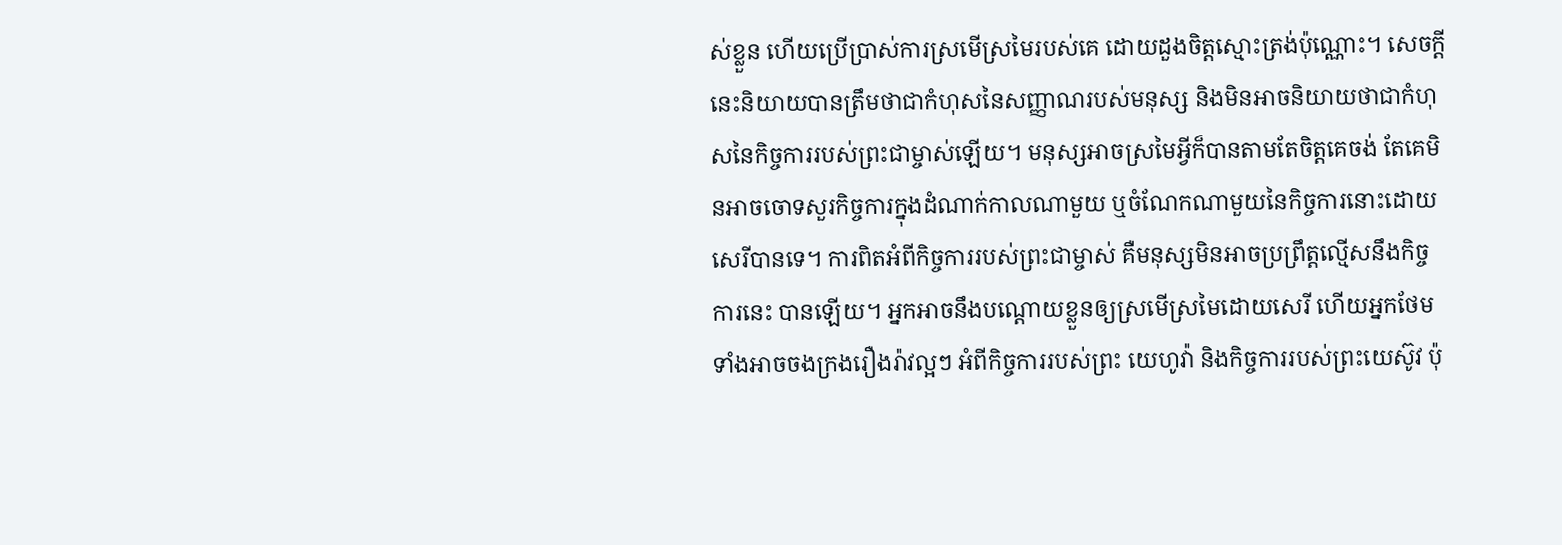ស់ខ្លួន ហើយប្រើប្រាស់ការស្រមើស្រមៃរបស់គេ ដោយដួងចិត្តស្មោះត្រង់ប៉ុណ្ណោះ។ សេចក្ដីនេះនិយាយបានត្រឹមថាជាកំហុសនៃសញ្ញាណរបស់មនុស្ស និងមិនអាចនិយាយថាជាកំហុសនៃកិច្ចការរបស់ព្រះជាម្ចាស់ឡើយ។ មនុស្សអាចស្រមៃអ្វីក៏បានតាមតែចិត្តគេចង់ តែគេមិនអាចចោទសួរកិច្ចការក្នុងដំណាក់កាលណាមួយ ឬចំណែកណាមួយនៃកិច្ចការនោះដោយសេរីបានទេ។ ការពិតអំពីកិច្ចការរបស់ព្រះជាម្ចាស់ គឺមនុស្សមិនអាចប្រព្រឹត្តល្មើសនឹងកិច្ចការនេះ បានឡើយ។ អ្នកអាចនឹងបណ្ដោយខ្លួនឲ្យស្រមើស្រមៃដោយសេរី ហើយអ្នកថែមទាំងអាចចងក្រងរឿងរ៉ាវល្អៗ អំពីកិច្ចការរបស់ព្រះ យេហូវ៉ា និងកិច្ចការរបស់ព្រះយេស៊ូវ ប៉ុ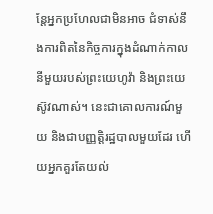ន្តែអ្នកប្រហែលជាមិនអាច ជំទាស់នឹងការពិតនៃកិច្ចការក្នុងដំណាក់កាលនីមួយរបស់ព្រះយេហូវ៉ា និងព្រះយេស៊ូវណាស់។ នេះជាគោលការណ៍មួយ និងជាបញ្ញត្ដិរដ្ឋបាលមួយដែរ ហើយអ្នកគួរតែយល់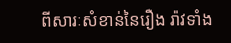ពីសារៈសំខាន់នៃរឿង រ៉ាវទាំង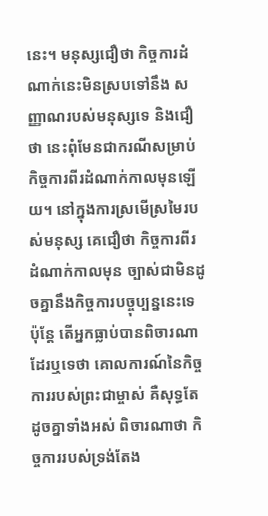នេះ។ មនុស្សជឿថា កិច្ចការដំណាក់នេះមិនស្របទៅនឹង សញ្ញាណរបស់មនុស្សទេ និងជឿថា នេះពុំមែនជាករណីសម្រាប់កិច្ចការពីរដំណាក់កាលមុនឡើយ។ នៅក្នុងការស្រមើស្រមៃរបស់មនុស្ស គេជឿថា កិច្ចការពីរដំណាក់កាលមុន ច្បាស់ជាមិនដូចគ្នានឹងកិច្ចការបច្ចុប្បន្ននេះទេ ប៉ុន្តែ តើអ្នកធ្លាប់បានពិចារណាដែរឬទេថា គោលការណ៍នៃកិច្ចការរបស់ព្រះជាម្ចាស់ គឺសុទ្ធតែដូចគ្នាទាំងអស់ ពិចារណាថា កិច្ចការរបស់ទ្រង់តែង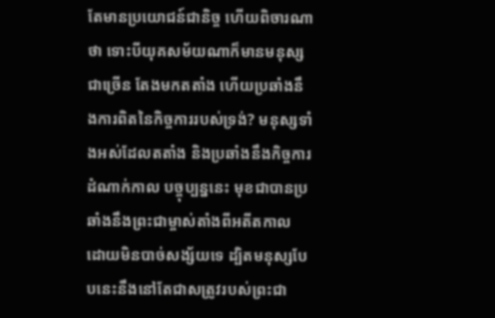តែមានប្រយោជន៍ជានិច្ច ហើយពិចារណាថា ទោះបីយុគសម័យណាក៏មានមនុស្សជាច្រើន តែងមកតតាំង ហើយប្រឆាំងនឹងការពិតនៃកិច្ចការរបស់ទ្រង់? មនុស្សទាំងអស់ដែលតតាំង និងប្រឆាំងនឹងកិច្ចការដំណាក់កាល បច្ចុប្បន្ននេះ មុខជាបានប្រឆាំងនឹងព្រះជាម្ចាស់តាំងពីអតីតកាល ដោយមិនបាច់សង្ស័យទេ ដ្បិតមនុស្សបែបនេះនឹងនៅតែជាសត្រូវរបស់ព្រះជា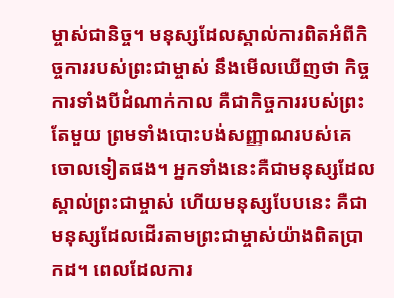ម្ចាស់ជានិច្ច។ មនុស្សដែលស្គាល់ការពិតអំពីកិច្ចការរបស់ព្រះជាម្ចាស់ នឹងមើលឃើញថា កិច្ចការទាំងបីដំណាក់កាល គឺជាកិច្ចការរបស់ព្រះតែមួយ ព្រមទាំងបោះបង់សញ្ញាណរបស់គេចោលទៀតផង។ អ្នកទាំងនេះគឺជាមនុស្សដែលស្គាល់ព្រះជាម្ចាស់ ហើយមនុស្សបែបនេះ គឺជាមនុស្សដែលដើរតាមព្រះជាម្ចាស់យ៉ាងពិតប្រាកដ។ ពេលដែលការ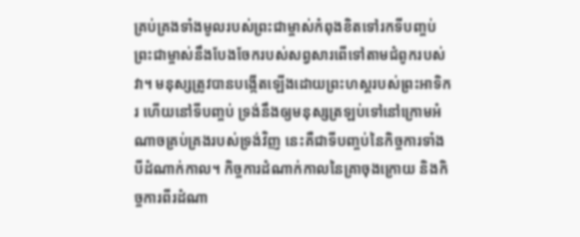គ្រប់គ្រងទាំងមូលរបស់ព្រះជាម្ចាស់កំពុងខិតទៅរកទីបញ្ចប់ ព្រះជាម្ចាស់នឹងបែងចែករបស់សព្វសារពើទៅតាមជំពូករបស់វា។ មនុស្សត្រូវបានបង្កើតឡើងដោយព្រះហស្តរបស់ព្រះអាទិករ ហើយនៅទីបញ្ចប់ ទ្រង់នឹងឲ្យមនុស្សត្រឡប់ទៅនៅក្រោមអំណាចគ្រប់គ្រងរបស់ទ្រង់វិញ នេះគឺជាទីបញ្ចប់នៃកិច្ចការទាំងបីដំណាក់កាល។ កិច្ចការដំណាក់កាលនៃគ្រាចុងក្រោយ និងកិច្ចការពីរដំណា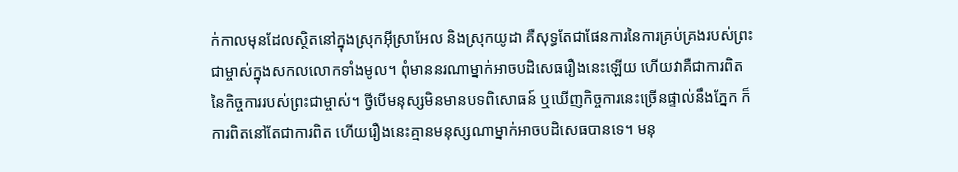ក់កាលមុនដែលស្ថិតនៅក្នុងស្រុកអ៊ីស្រាអែល និងស្រុកយូដា គឺសុទ្ធតែជាផែនការនៃការគ្រប់គ្រងរបស់ព្រះជាម្ចាស់ក្នុងសកលលោកទាំងមូល។ ពុំមាននរណាម្នាក់អាចបដិសេធរឿងនេះឡើយ ហើយវាគឺជាការពិតនៃកិច្ចការរបស់ព្រះជាម្ចាស់។ ថ្វីបើមនុស្សមិនមានបទពិសោធន៍ ឬឃើញកិច្ចការនេះច្រើនផ្ទាល់នឹងភ្នែក ក៏ការពិតនៅតែជាការពិត ហើយរឿងនេះគ្មានមនុស្សណាម្នាក់អាចបដិសេធបានទេ។ មនុ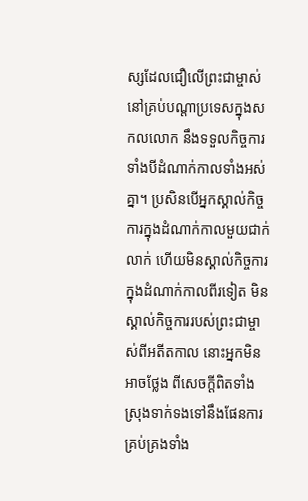ស្សដែលជឿលើព្រះជាម្ចាស់នៅគ្រប់បណ្ដាប្រទេសក្នុងសកលលោក នឹងទទួលកិច្ចការទាំងបីដំណាក់កាលទាំងអស់គ្នា។ ប្រសិនបើអ្នកស្គាល់កិច្ចការក្នុងដំណាក់កាលមួយជាក់លាក់ ហើយមិនស្គាល់កិច្ចការក្នុងដំណាក់កាលពីរទៀត មិន ស្គាល់កិច្ចការរបស់ព្រះជាម្ចាស់ពីអតីតកាល នោះអ្នកមិនអាចថ្លែង ពីសេចក្ដីពិតទាំងស្រុងទាក់ទងទៅនឹងផែនការគ្រប់គ្រងទាំង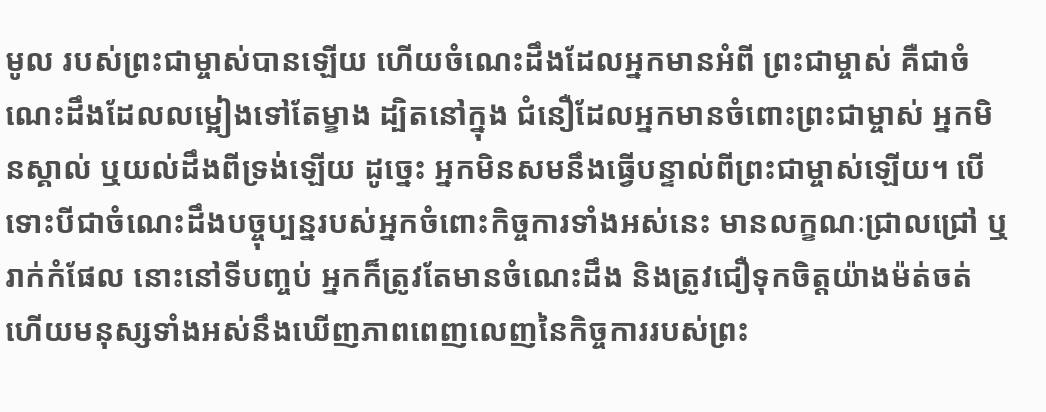មូល របស់ព្រះជាម្ចាស់បានឡើយ ហើយចំណេះដឹងដែលអ្នកមានអំពី ព្រះជាម្ចាស់ គឺជាចំណេះដឹងដែលលម្អៀងទៅតែម្ខាង ដ្បិតនៅក្នុង ជំនឿដែលអ្នកមានចំពោះព្រះជាម្ចាស់ អ្នកមិនស្គាល់ ឬយល់ដឹងពីទ្រង់ឡើយ ដូច្នេះ អ្នកមិនសមនឹងធ្វើបន្ទាល់ពីព្រះជាម្ចាស់ឡើយ។ បើទោះបីជាចំណេះដឹងបច្ចុប្បន្នរបស់អ្នកចំពោះកិច្ចការទាំងអស់នេះ មានលក្ខណៈជ្រាលជ្រៅ ឬរាក់កំផែល នោះនៅទីបញ្ចប់ អ្នកក៏ត្រូវតែមានចំណេះដឹង និងត្រូវជឿទុកចិត្តយ៉ាងម៉ត់ចត់ ហើយមនុស្សទាំងអស់នឹងឃើញភាពពេញលេញនៃកិច្ចការរបស់ព្រះ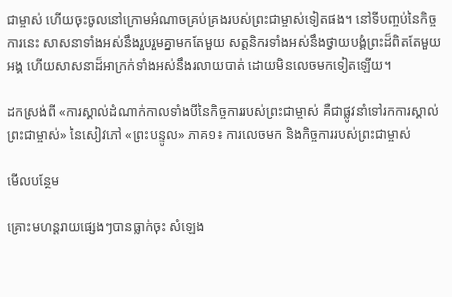ជាម្ចាស់ ហើយចុះចូលនៅក្រោមអំណាចគ្រប់គ្រងរបស់ព្រះជាម្ចាស់ទៀតផង។ នៅទីបញ្ចប់នៃកិច្ចការនេះ សាសនាទាំងអស់នឹងរួបរួមគ្នាមកតែមួយ សត្តនិករទាំងអស់នឹងថ្វាយបង្គំព្រះដ៏ពិតតែមួយអង្គ ហើយសាសនាដ៏អាក្រក់ទាំងអស់នឹងរលាយបាត់ ដោយមិនលេចមកទៀតឡើយ។

ដកស្រង់ពី «ការស្គាល់ដំណាក់កាលទាំងបីនៃកិច្ចការរបស់ព្រះជាម្ចាស់ គឺជាផ្លូវនាំទៅរកការស្គាល់ព្រះជាម្ចាស់» នៃសៀវភៅ «ព្រះបន្ទូល» ភាគ១៖ ការលេចមក និងកិច្ចការរបស់ព្រះជាម្ចាស់

មើលបន្ថែម

គ្រោះមហន្តរាយផ្សេងៗបានធ្លាក់ចុះ សំឡេង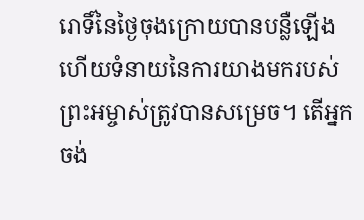រោទិ៍នៃថ្ងៃចុងក្រោយបានបន្លឺឡើង ហើយទំនាយនៃការយាងមករបស់ព្រះអម្ចាស់ត្រូវបានសម្រេច។ តើអ្នកចង់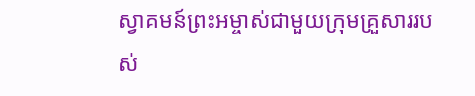ស្វាគមន៍ព្រះអម្ចាស់ជាមួយក្រុមគ្រួសាររបស់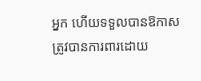អ្នក ហើយទទួលបានឱកាសត្រូវបានការពារដោយ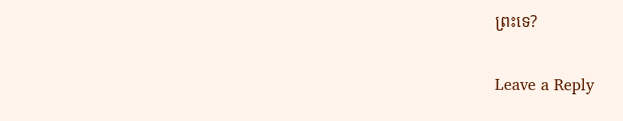ព្រះទេ?

Leave a Reply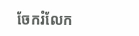ចែករំលែក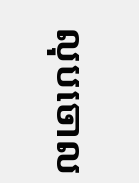លុបចោល